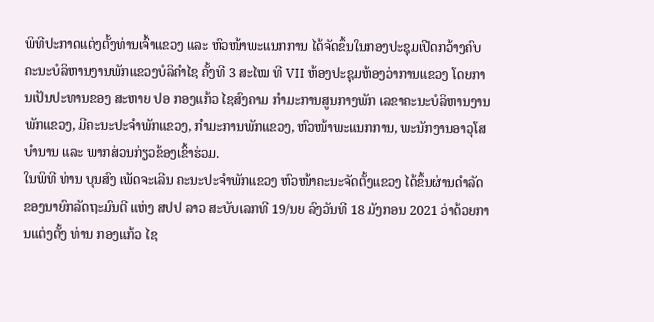ພິທີປະກາດແຕ່ງຕັ້ງທ່ານເຈົ້າແຂວງ ແລະ ຫົວໜ້າພະແນກການ ໄດ້ຈັດຂຶ້ນໃນກອງປະຊຸມເປີດກວ້າງຄົບຄະນະບໍລິຫານງານພັກແຂວງບໍລິຄຳໄຊ ຄັ້ງທີ 3 ສະໄໝ ທີ VII ຫ້ອງປະຊຸມຫ້ອງວ່າການແຂວງ ໂດຍການເປັນປະທານຂອງ ສະຫາຍ ປອ ກອງແກ້ວ ໄຊສົງຄາມ ກຳມະການສູນກາງພັກ ເລຂາຄະນະບໍລິຫານງານພັກແຂວງ, ມີຄະນະປະຈຳພັກແຂວງ, ກຳມະການພັກແຂວງ, ຫົວໜ້າພະແນກການ, ພະນັກງານອາວຸໂສບຳນານ ແລະ ພາກສ່ວນກ່ຽວຂ້ອງເຂົ້າຮ່ວມ.
ໃນພິທີ ທ່ານ ບຸນສົງ ເພັດຈະເລີນ ຄະນະປະຈຳພັກແຂວງ ຫົວໜ້າຄະນະຈັດຕັ້ງແຂວງ ໄດ້ຂຶ້ນຜ່ານດຳລັດຂອງນາຍົກລັດຖະມົນຕີ ແຫ່ງ ສປປ ລາວ ສະບັບເລກທີ 19/ນຍ ລົງວັນທີ 18 ມັງກອນ 2021 ວ່າດ້ວຍການແຕ່ງຕັ້ງ ທ່ານ ກອງແກ້ວ ໄຊ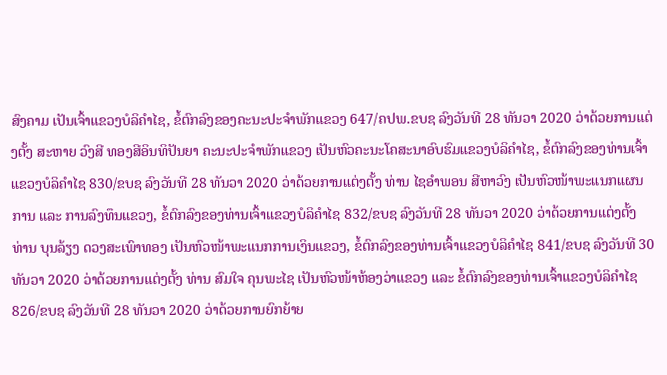ສົງຄາມ ເປັນເຈົ້າແຂວງບໍລິຄຳໄຊ, ຂໍ້ຕົກລົງຂອງຄະນະປະຈຳພັກແຂວງ 647/ຄປພ.ຂບຊ ລົງວັນທີ 28 ທັນວາ 2020 ວ່າດ້ວຍການແຕ່ງຕັ້ງ ສະຫາຍ ວົງສີ ທອງສີອິນທິປັນຍາ ຄະນະປະຈຳພັກແຂວງ ເປັນຫົວຄະນະໂຄສະນາອົບຮົມແຂວງບໍລິຄຳໄຊ, ຂໍ້ຕົກລົງຂອງທ່ານເຈົ້າແຂວງບໍລິຄຳໄຊ 830/ຂບຊ ລົງວັນທີ 28 ທັນວາ 2020 ວ່າດ້ວຍການແຕ່ງຕັ້ງ ທ່ານ ໄຊອຳພອນ ສີຫາວົງ ເປັນຫົວໜ້າພະແນກແຜນການ ແລະ ການລົງທຶນແຂວງ, ຂໍ້ຕົກລົງຂອງທ່ານເຈົ້າແຂວງບໍລິຄຳໄຊ 832/ຂບຊ ລົງວັນທີ 28 ທັນວາ 2020 ວ່າດ້ວຍການແຕ່ງຕັ້ງ ທ່ານ ບຸນລ້ຽງ ດວງສະເພົາທອງ ເປັນຫົວໜ້າພະແນກການເງິນແຂວງ, ຂໍ້ຕົກລົງຂອງທ່ານເຈົ້າແຂວງບໍລິຄຳໄຊ 841/ຂບຊ ລົງວັນທີ 30 ທັນວາ 2020 ວ່າດ້ວຍການແຕ່ງຕັ້ງ ທ່ານ ສົມໃຈ ຄຸນພະໄຊ ເປັນຫົວໜ້າຫ້ອງວ່າແຂວງ ແລະ ຂໍ້ຕົກລົງຂອງທ່ານເຈົ້າແຂວງບໍລິຄຳໄຊ 826/ຂບຊ ລົງວັນທີ 28 ທັນວາ 2020 ວ່າດ້ວຍການຍົກຍ້າຍ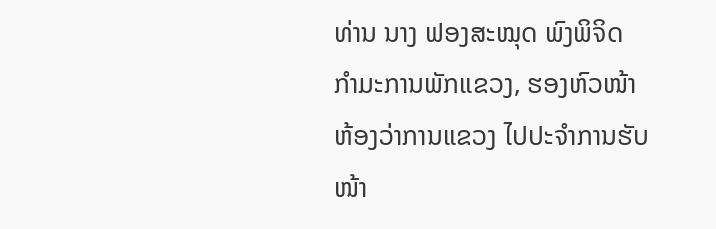ທ່ານ ນາງ ຟອງສະໝຸດ ພົງພິຈິດ ກຳມະການພັກແຂວງ, ຮອງຫົວໜ້າຫ້ອງວ່າການແຂວງ ໄປປະຈຳການຮັບໜ້າ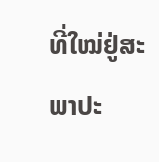ທີ່ໃໝ່ຢູ່ສະພາປະ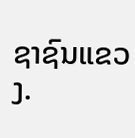ຊາຊົນແຂວງ.